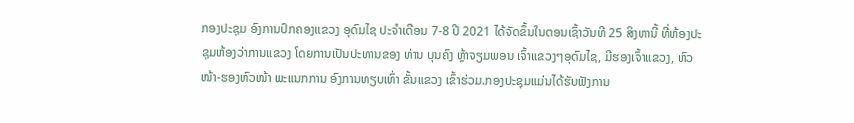ກອງປະຊຸມ ອົງການປົກຄອງແຂວງ ອຸດົມໄຊ ປະຈຳເດືອນ 7-8 ປີ 2021 ໄດ້ຈັດຂຶ້ນໃນຕອນເຊົ້າວັນທີ 25 ສິງຫານີ້ ທີ່ຫ້ອງປະຊຸມຫ້ອງວ່າການແຂວງ ໂດຍການເປັນປະທານຂອງ ທ່ານ ບຸນຄົງ ຫຼ້າຈຽມພອນ ເຈົ້າແຂວງໆອຸດົມໄຊ, ມີຮອງເຈົ້າແຂວງ, ຫົວໜ້າ-ຮອງຫົວໜ້າ ພະແນກການ ອົງການທຽບເທົ່າ ຂັ້ນແຂວງ ເຂົ້າຮ່ວມ.ກອງປະຊຸມແມ່ນໄດ້ຮັບຟັງການ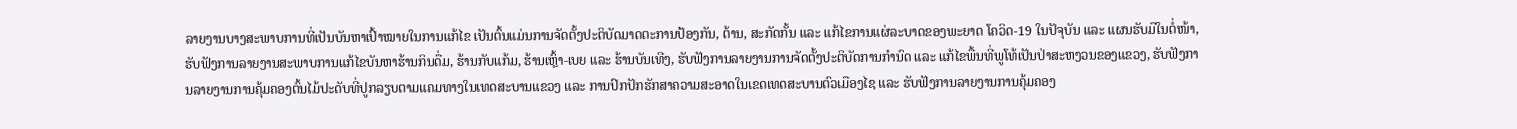ລາຍງານບາງສະພາບການທີ່ເປັນບັນຫາເປົ້າໝາຍໃນການແກ້ໄຂ ເປັນຕົ້ນແມ່ນການຈັດຕັ້ງປະຕິບັດມາດຕະການປ້ອງກັນ, ຕ້ານ, ສະກັດກັ້ນ ແລະ ແກ້ໄຂການແຜ່ລະບາດຂອງພະຍາດ ໂຄວິດ-19 ໃນປັຈຸບັນ ແລະ ແຜນຮັບມືໃນຕໍ່ໜ້າ, ຮັບຟັງການລາຍງານສະພາບການແກ້ໄຂບັນຫາຮ້ານກິນດື່ມ, ຮ້ານກັບແກ້ມ, ຮ້ານເຫຼົ້າ-ເບຍ ແລະ ຮ້ານບັນເທີງ, ຮັບຟັງການລາຍງານການຈັດຕັ້ງປະຕິບັດການກຳນົດ ແລະ ແກ້ໄຂພື້ນທີ່ພູໂທ້ເປັນປ່າສະຫງວນຂອງແຂວງ, ຮັບຟັງການລາຍງານການຄຸ້ມຄອງຕົ້ນໄມ້ປະດັບທີ່ປູກລຽບຕາມແຄມທາງໃນເທດສະບານແຂວງ ແລະ ການປົກປັກຮັກສາຄວາມສະອາດໃນເຂດເທດສະບານຕົວເມືອງໄຊ ແລະ ຮັບຟັງການລາຍງານການຄຸ້ມຄອງ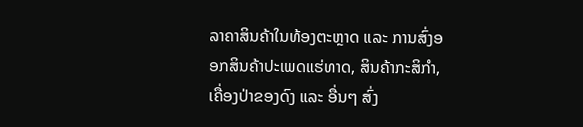ລາຄາສິນຄ້າໃນທ້ອງຕະຫຼາດ ແລະ ການສົ່ງອອກສິນຄ້າປະເພດແຮ່ທາດ, ສິນຄ້າກະສິກຳ, ເຄື່ອງປ່າຂອງດົງ ແລະ ອື່ນໆ ສົ່ງ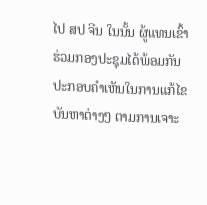ໄປ ສປ ຈີນ ໃນນັ້ນ ຜູ້ແທນເຂົ້າຮ່ວມກອງປະຊຸມໄດ້ພ້ອມກັນປະກອບຄຳເຫັນໃນການແກ້ໄຂບັນຫາຕ່າງໆ ຕາມການເຈາະ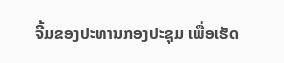ຈີ້ມຂອງປະທານກອງປະຊຸມ ເພື່ອເຮັດ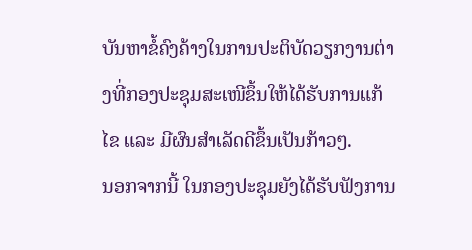ບັນຫາຂໍ້ຄົງຄ້າງໃນການປະຕິບັດວຽກງານຕ່າງທີ່ກອງປະຊຸມສະເໜີຂຶ້ນໃຫ້ໄດ້ຮັບການແກ້ໄຂ ແລະ ມີຜົນສຳເລັດດີຂຶ້ນເປັນກ້າວໆ.
ນອກຈາກນີ້ ໃນກອງປະຊຸມຍັງໄດ້ຮັບຟັງການ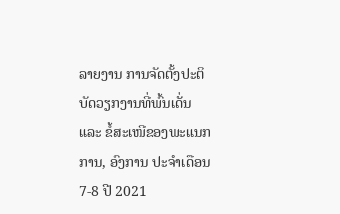ລາຍງານ ການຈັດຕັ້ງປະຕິບັດວຽກງານທີ່ພົ້ນເດັ່ນ ແລະ ຂໍ້ສະເໜີຂອງພະແນກການ, ອົງການ ປະຈຳເດືອນ 7-8 ປີ 2021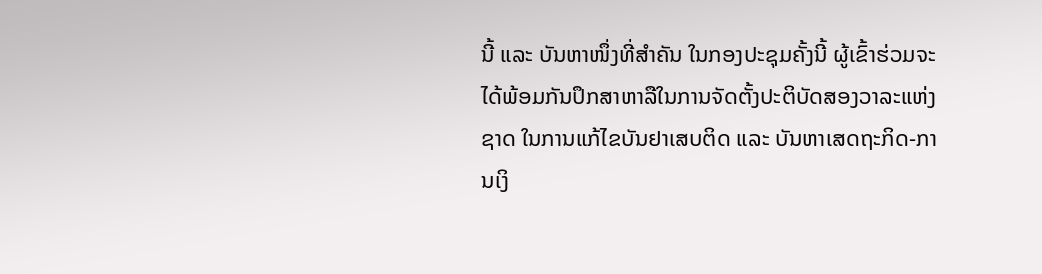ນີ້ ແລະ ບັນຫາໜຶ່ງທີ່ສຳຄັນ ໃນກອງປະຊຸມຄັ້ງນີ້ ຜູ້ເຂົ້າຮ່ວມຈະໄດ້ພ້ອມກັນປຶກສາຫາລືໃນການຈັດຕັ້ງປະຕິບັດສອງວາລະແຫ່ງຊາດ ໃນການແກ້ໄຂບັນຢາເສບຕິດ ແລະ ບັນຫາເສດຖະກິດ-ການເງິ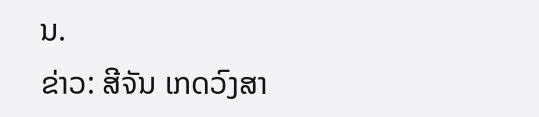ນ.
ຂ່າວ: ສີຈັນ ເກດວົງສາ